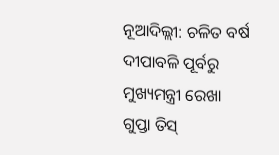ନୂଆଦିଲ୍ଲୀ: ଚଳିତ ବର୍ଷ ଦୀପାବଳି ପୂର୍ବରୁ ମୁଖ୍ୟମନ୍ତ୍ରୀ ରେଖା ଗୁପ୍ତା ତିସ୍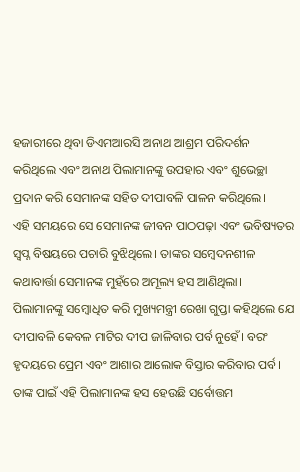ହଜାରୀରେ ଥିବା ଡିଏମଆରସି ଅନାଥ ଆଶ୍ରମ ପରିଦର୍ଶନ କରିଥିଲେ ଏବଂ ଅନାଥ ପିଲାମାନଙ୍କୁ ଉପହାର ଏବଂ ଶୁଭେଚ୍ଛା ପ୍ରଦାନ କରି ସେମାନଙ୍କ ସହିତ ଦୀପାବଳି ପାଳନ କରିଥିଲେ।
ଏହି ସମୟରେ ସେ ସେମାନଙ୍କ ଜୀବନ ପାଠପଢ଼ା ଏବଂ ଭବିଷ୍ୟତର ସ୍ୱପ୍ନ ବିଷୟରେ ପଚାରି ବୁଝିଥିଲେ। ତାଙ୍କର ସମ୍ବେଦନଶୀଳ କଥାବାର୍ତ୍ତା ସେମାନଙ୍କ ମୁହଁରେ ଅମୂଲ୍ୟ ହସ ଆଣିଥିଲା।
ପିଲାମାନଙ୍କୁ ସମ୍ବୋଧିତ କରି ମୁଖ୍ୟମନ୍ତ୍ରୀ ରେଖା ଗୁପ୍ତା କହିଥିଲେ ଯେ ଦୀପାବଳି କେବଳ ମାଟିର ଦୀପ ଜାଳିବାର ପର୍ବ ନୁହେଁ। ବରଂ ହୃଦୟରେ ପ୍ରେମ ଏବଂ ଆଶାର ଆଲୋକ ବିସ୍ତାର କରିବାର ପର୍ବ। ତାଙ୍କ ପାଇଁ ଏହି ପିଲାମାନଙ୍କ ହସ ହେଉଛି ସର୍ବୋତ୍ତମ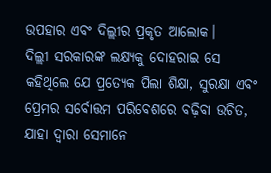ଉପହାର ଏବଂ ଦିଲ୍ଲୀର ପ୍ରକୃତ ଆଲୋକ।
ଦିଲ୍ଲୀ ସରକାରଙ୍କ ଲକ୍ଷ୍ୟକୁ ଦୋହରାଇ ସେ କହିଥିଲେ ଯେ ପ୍ରତ୍ୟେକ ପିଲା ଶିକ୍ଷା, ସୁରକ୍ଷା ଏବଂ ପ୍ରେମର ସର୍ବୋତ୍ତମ ପରିବେଶରେ ବଢ଼ିବା ଉଚିତ, ଯାହା ଦ୍ୱାରା ସେମାନେ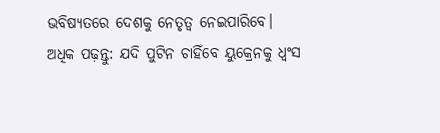ଭବିଷ୍ୟତରେ ଦେଶକୁ ନେତୃତ୍ୱ ନେଇପାରିବେ।
ଅଧିକ ପଢ଼ନ୍ତୁ: ଯଦି ପୁଟିନ ଚାହିଁବେ ୟୁକ୍ରେନକୁ ଧ୍ୱଂସ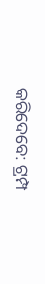କରିଦେବେ: ଟ୍ରମ୍ପ